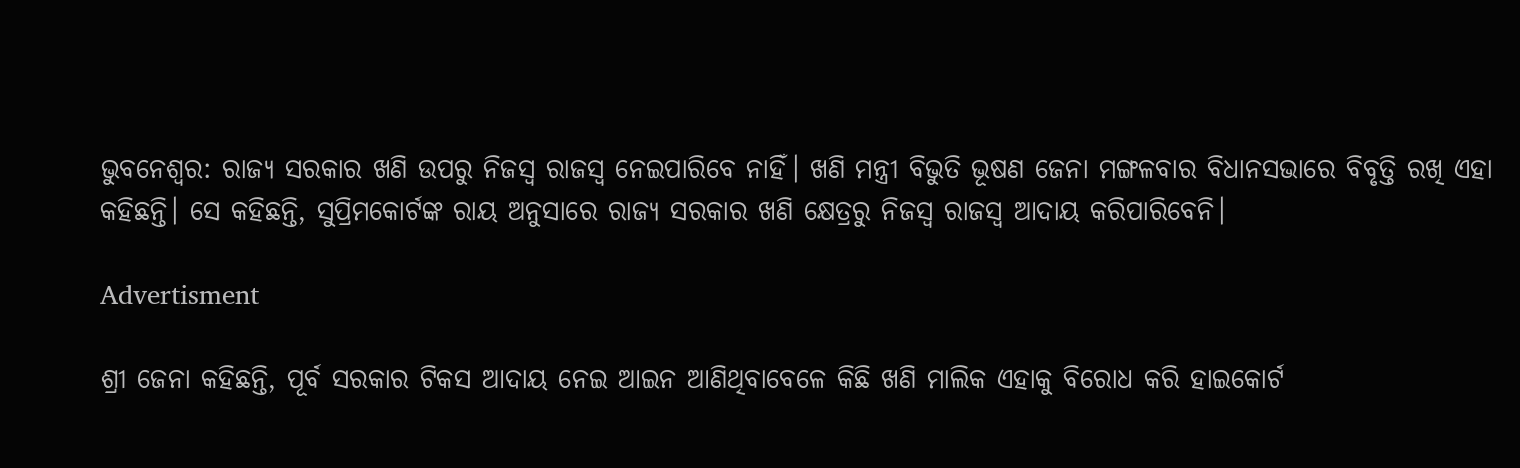ଭୁବନେଶ୍ବର: ରାଜ୍ୟ ସରକାର ଖଣି ଉପରୁ ନିଜସ୍ବ ରାଜସ୍ବ ନେଇପାରିବେ ନାହିଁ। ଖଣି ମନ୍ତ୍ରୀ ବିଭୁତି ଭୂଷଣ ଜେନା ମଙ୍ଗଳବାର ବିଧାନସଭାରେ ବିବୃତ୍ତି ରଖି ଏହା କହିଛନ୍ତି। ସେ କହିଛନ୍ତି, ସୁପ୍ରିମକୋର୍ଟଙ୍କ ରାୟ ଅନୁସାରେ ରାଜ୍ୟ ସରକାର ଖଣି କ୍ଷେତ୍ରରୁ ନିଜସ୍ୱ ରାଜସ୍ୱ ଆଦାୟ କରିପାରିବେନି।

Advertisment

ଶ୍ରୀ ଜେନା କହିଛନ୍ତି, ପୂର୍ବ ସରକାର ଟିକସ ଆଦାୟ ନେଇ ଆଇନ ଆଣିଥିବାବେଳେ କିଛି ଖଣି ମାଲିକ ଏହାକୁ ବିରୋଧ କରି ହାଇକୋର୍ଟ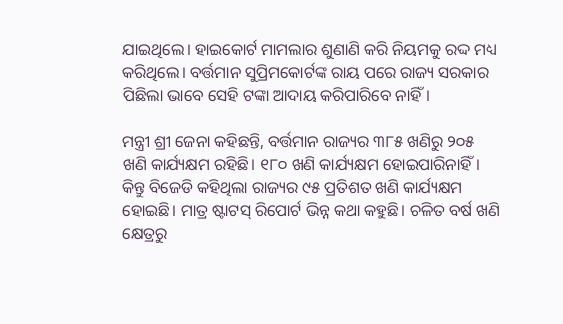ଯାଇଥିଲେ। ହାଇକୋର୍ଟ ମାମଲାର ଶୁଣାଣି କରି ନିୟମକୁ ରଦ୍ଦ ମଧ୍ୟ କରିଥିଲେ। ବର୍ତ୍ତମାନ ସୁପ୍ରିମକୋର୍ଟଙ୍କ ରାୟ ପରେ ରାଜ୍ୟ ସରକାର ପିଛିଲା ଭାବେ ସେହି ଟଙ୍କା ଆଦାୟ କରିପାରିବେ ନାହିଁ।

ମନ୍ତ୍ରୀ ଶ୍ରୀ ଜେନା କହିଛନ୍ତି, ବର୍ତ୍ତମାନ ରାଜ୍ୟର ୩୮୫ ଖଣିରୁ ୨୦୫ ଖଣି କାର୍ଯ୍ୟକ୍ଷମ ରହିଛି। ୧୮୦ ଖଣି କାର୍ଯ୍ୟକ୍ଷମ ହୋଇପାରିନାହିଁ। କିନ୍ତୁ ବିଜେଡି କହିଥିଲା ରାଜ୍ୟର ୯୫ ପ୍ରତିଶତ ଖଣି କାର୍ଯ୍ୟକ୍ଷମ ହୋଇଛି। ମାତ୍ର ଷ୍ଟାଟସ୍ ରିପୋର୍ଟ ଭିନ୍ନ କଥା କହୁଛି। ଚଳିତ ବର୍ଷ ଖଣି କ୍ଷେତ୍ରରୁ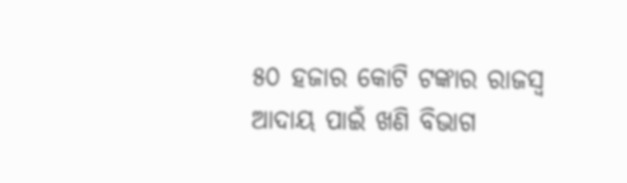୫୦ ହଜାର କୋଟି ଟଙ୍କାର ରାଜସ୍ୱ ଆଦାୟ ପାଇଁ ଖଣି ବିଭାଗ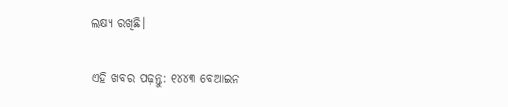ଲକ୍ଷ୍ୟ ରଖିଛି।

ଏହି ଖବର ପଢ଼ନ୍ତୁ: ୧୪୪୩ ବେଆଇନ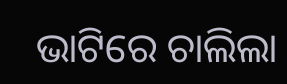ଭାଟିରେ ଚାଲିଲା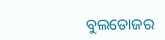ବୁଲଡୋଜର